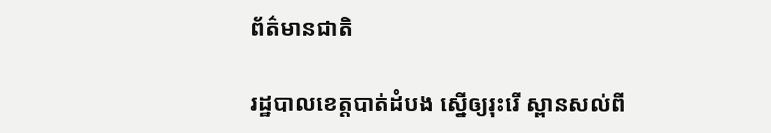ព័ត៌មានជាតិ

រដ្ឋបាលខេត្តបាត់ដំបង ស្នើឲ្យរុះរើ ស្ពានសល់ពី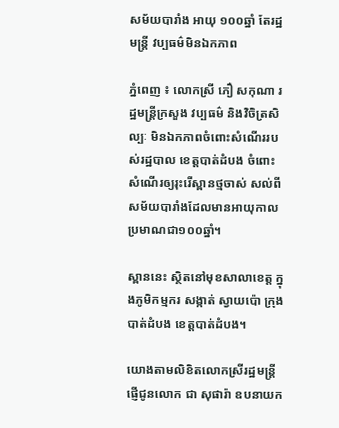សម័យបារាំង អាយុ ១០០ឆ្នាំ តែរដ្ឋមន្រ្តី វប្បធម៌មិនឯកភាព

ភ្នំពេញ ៖ លោកស្រី ភឿ សកុណា រដ្ឋមន្រ្តីក្រសួង វប្បធម៌ និងវិចិត្រសិល្បៈ មិនឯកភាពចំពោះសំណើររបស់រដ្ឋបាល ខេត្តបាត់ដំបង ចំពោះសំណើរឲ្យរុះរើស្ពានថ្មចាស់ សល់ពីសម័យបារាំងដែលមានអាយុកាល ប្រមាណជា១០០ឆ្នាំ។

ស្ពាននេះ ស្ថិតនៅមុខសាលាខេត្ត ក្នុងភូមិកម្មករ សង្កាត់ ស្វាយប៉ោ ក្រុងបាត់ដំបង ខេត្តបាត់ដំបង។

យោងតាមលិខិតលោកស្រីរដ្ឋមន្ត្រី ផ្ញើជូនលោក ជា សុផារ៉ា ឧបនាយក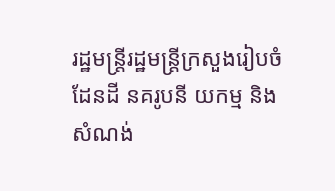រដ្ឋមន្ត្រីរដ្ឋមន្ត្រីក្រសួងរៀបចំដែនដី នគរូបនី យកម្ម និងសំណង់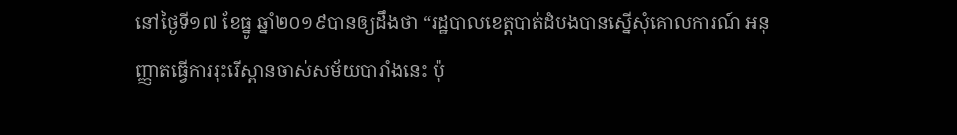នៅថ្ងៃទី១៧ ខែធ្នូ ឆ្នាំ២០១៩បានឲ្យដឹងថា “រដ្ឋបាលខេត្តបាត់ដំបងបានស្នើសុំគោលការណ៍ អនុញ្ញាតធ្វើការរុះរើស្ពានចាស់សម័យបារាំងនេះ ប៉ុ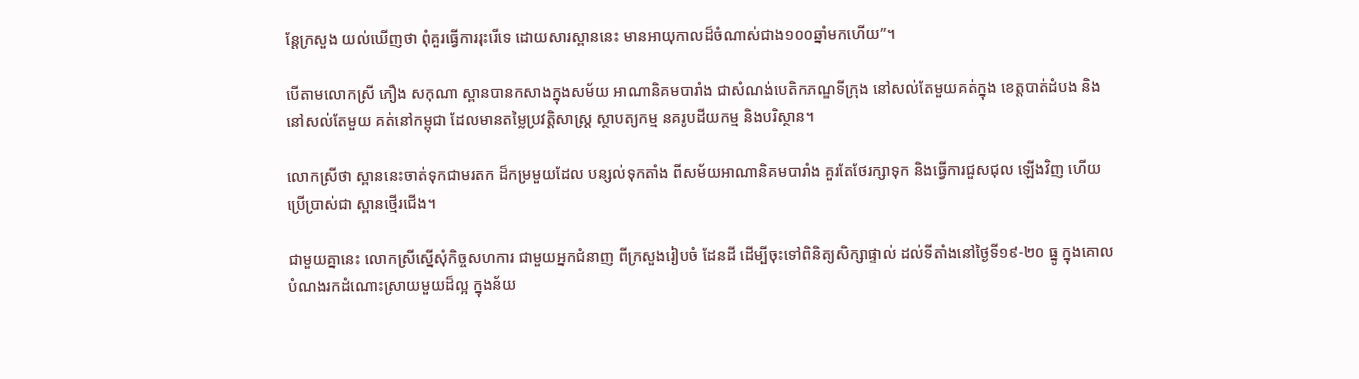ន្តែក្រសួង យល់ឃើញថា ពុំគួរធ្វើការរុះរើទេ ដោយសារស្ពាននេះ មានអាយុកាលដ៏ចំណាស់ជាង១០០ឆ្នាំមកហើយ”។

បើតាមលោកស្រី ភឿង សកុណា ស្ពានបានកសាងក្នុងសម័យ អាណានិគមបារាំង ជាសំណង់បេតិកភណ្ឌទីក្រុង នៅសល់តែមួយគត់ក្នុង ខេត្តបាត់ដំបង និងនៅសល់តែមួយ គត់នៅកម្ពុជា ដែលមានតម្លៃប្រវត្តិសាស្ត្រ ស្ថាបត្យកម្ម នគរូបដីយកម្ម និងបរិស្ថាន។

លោកស្រីថា ស្ពាននេះចាត់ទុកជាមរតក ដ៏កម្រមួយដែល បន្សល់ទុកតាំង ពីសម័យអាណានិគមបារាំង គួរតែថែរក្សាទុក និងធ្វើការជួសជុល ឡើងវិញ ហើយប្រើប្រាស់ជា ស្ពានថ្មើរជើង។

ជាមួយគ្នានេះ លោកស្រីស្នើសុំកិច្ចសហការ ជាមួយអ្នកជំនាញ ពីក្រសួងរៀបចំ ដែនដី ដើម្បីចុះទៅពិនិត្យសិក្សាផ្ទាល់ ដល់ទីតាំងនៅថ្ងៃទី១៩-២០ ធ្នូ ក្នុងគោលបំណងរកដំណោះស្រាយមួយដ៏ល្អ ក្នុងន័យ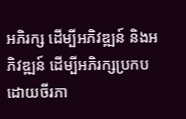អភិរក្ស ដើម្បីអភិវឌ្ឍន៍ និងអភិវឌ្ឍន៍ ដើម្បីអភិរក្សប្រកប ដោយចីរភា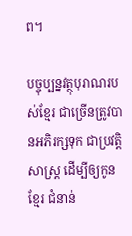ព។

បច្ចុប្បន្នវត្ថុបុរាណរបស់ខ្មែរ ជាច្រើនត្រូវបានអភិរក្សទុក ជាប្រវត្តិសាស្រ្ត ដើម្បីឲ្យកូនខ្មែរ ជំនាន់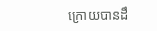ក្រោយបានដឹ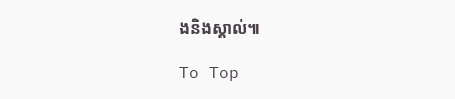ងនិងស្គាល់៕

To Top